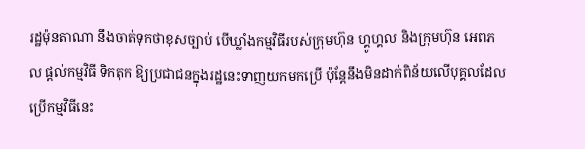រដ្ឋម៉ុនតាណា នឹងចាត់ទុកថាខុសច្បាប់ បើឃ្លាំងកម្មវិធីរបស់ក្រុមហ៊ុន ហ្គូហ្គល និងក្រុមហ៊ុន អេពភល ផ្តល់កម្មវិធី ទិកតុក ឱ្យប្រជាជនក្នុងរដ្ឋនេះទាញយកមកប្រើ ប៉ុន្តែនឹងមិនដាក់ពិន័យលើបុគ្គលដែលប្រើកម្មវិធីនេះ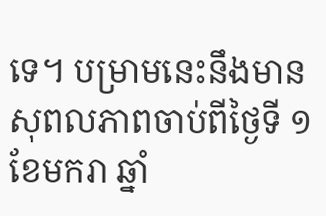ទេ។ បម្រាមនេះនឹងមានសុពលភាពចាប់ពីថ្ងៃទី ១ ខែមករា ឆ្នាំ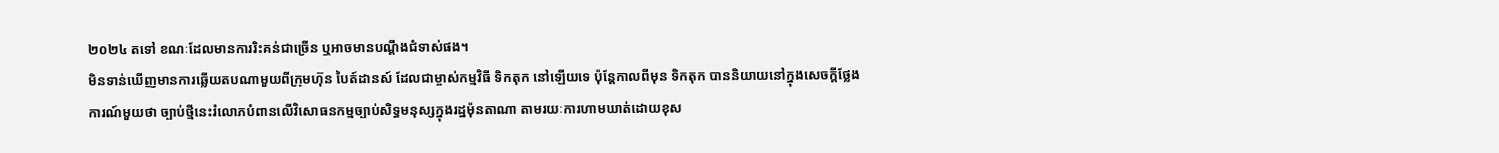២០២៤ តទៅ ខណៈដែលមានការរិះគន់ជាច្រើន ឬអាចមានបណ្ដឹងជំទាស់ផង។
មិនទាន់ឃើញមានការឆ្លើយតបណាមួយពីក្រុមហ៊ុន បៃត៍ដានស៍ ដែលជាម្ចាស់កម្មវិធី ទិកតុក នៅឡើយទេ ប៉ុន្តែកាលពីមុន ទិកតុក បាននិយាយនៅក្នុងសេចក្តីថ្លែងការណ៍មួយថា ច្បាប់ថ្មីនេះរំលោភបំពានលើវិសោធនកម្មច្បាប់សិទ្ធមនុស្សក្នុងរដ្ឋម៉ុនតាណា តាមរយៈការហាមឃាត់ដោយខុស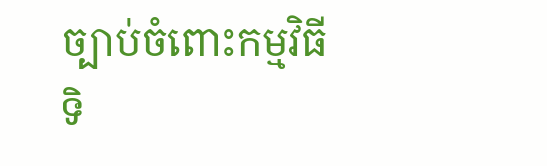ច្បាប់ចំពោះកម្មវិធី ទិ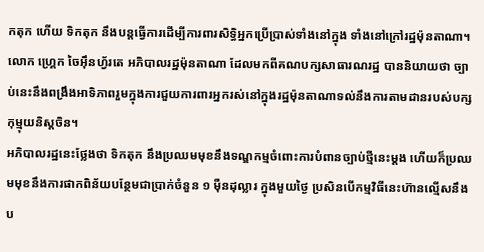កតុក ហើយ ទិកតុក នឹងបន្តធ្វើការដើម្បីការពារសិទ្ធិអ្នកប្រើប្រាស់ទាំងនៅក្នុង ទាំងនៅក្រៅរដ្ឋម៉ុនតាណា។
លោក ហ្គ្រេក ចៃអ៊ឹនហ្វ័រតេ អភិបាលរដ្ឋម៉ុនតាណា ដែលមកពីគណបក្សសាធារណរដ្ឋ បាននិយាយថា ច្បាប់នេះនឹងពង្រឹងអាទិភាពរួមក្នុងការជួយការពារអ្នករស់នៅក្នុងរដ្ឋម៉ុនតាណាទល់នឹងការតាមដានរបស់បក្សកុម្មុយនិស្តចិន។
អភិបាលរដ្ឋនេះថ្លែងថា ទិកតុក នឹងប្រឈមមុខនឹងទណ្ឌកម្មចំពោះការបំពានច្បាប់ថ្មីនេះម្ដង ហើយក៏ប្រឈមមុខនឹងការផាកពិន័យបន្ថែមជាប្រាក់ចំនួន ១ ម៉ឺនដុល្លារ ក្នុងមួយថ្ងៃ ប្រសិនបើកម្មវិធីនេះហ៊ានល្មើសនឹងប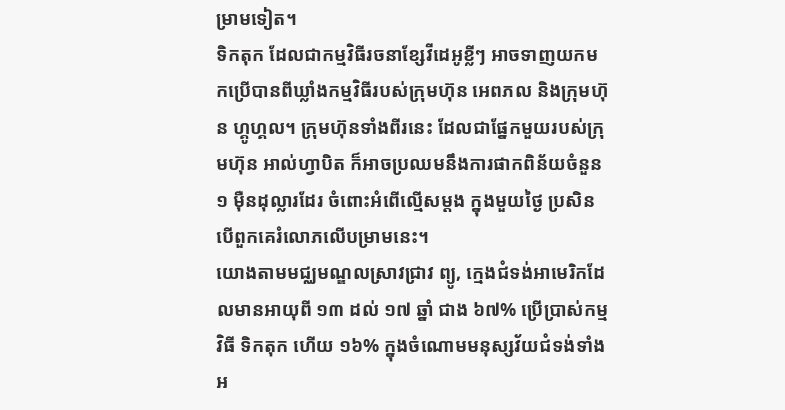ម្រាមទៀត។
ទិកតុក ដែលជាកម្មវិធីរចនាខ្សែវីដេអូខ្លីៗ អាចទាញយកមកប្រើបានពីឃ្លាំងកម្មវិធីរបស់ក្រុមហ៊ុន អេពភល និងក្រុមហ៊ុន ហ្គូហ្គល។ ក្រុមហ៊ុនទាំងពីរនេះ ដែលជាផ្នែកមួយរបស់ក្រុមហ៊ុន អាល់ហ្វាបិត ក៏អាចប្រឈមនឹងការផាកពិន័យចំនួន ១ ម៉ឺនដុល្លារដែរ ចំពោះអំពើល្មើសម្ដង ក្នុងមួយថ្ងៃ ប្រសិនបើពួកគេរំលោភលើបម្រាមនេះ។
យោងតាមមជ្ឈមណ្ឌលស្រាវជ្រាវ ព្យូ, ក្មេងជំទង់អាមេរិកដែលមានអាយុពី ១៣ ដល់ ១៧ ឆ្នាំ ជាង ៦៧% ប្រើប្រាស់កម្មវិធី ទិកតុក ហើយ ១៦% ក្នុងចំណោមមនុស្សវ័យជំទង់ទាំងអ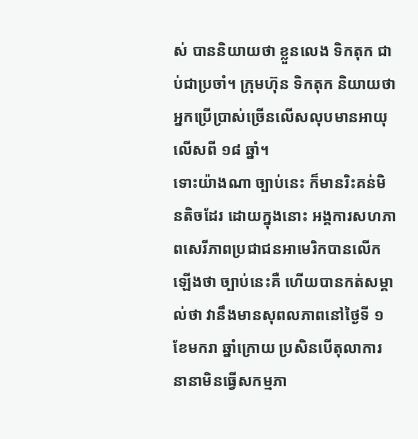ស់ បាននិយាយថា ខ្លួនលេង ទិកតុក ជាប់ជាប្រចាំ។ ក្រុមហ៊ុន ទិកតុក និយាយថា អ្នកប្រើប្រាស់ច្រើនលើសលុបមានអាយុលើសពី ១៨ ឆ្នាំ។
ទោះយ៉ាងណា ច្បាប់នេះ ក៏មានរិះគន់មិនតិចដែរ ដោយក្នុងនោះ អង្គការសហភាពសេរីភាពប្រជាជនអាមេរិកបានលើកឡើងថា ច្បាប់នេះគឺ ហើយបានកត់សម្គាល់ថា វានឹងមានសុពលភាពនៅថ្ងៃទី ១ ខែមករា ឆ្នាំក្រោយ ប្រសិនបើតុលាការនានាមិនធ្វើសកម្មភា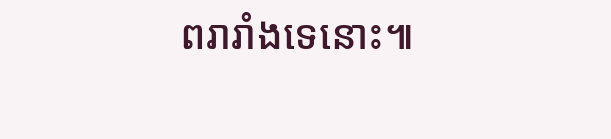ពរារាំងទេនោះ៕